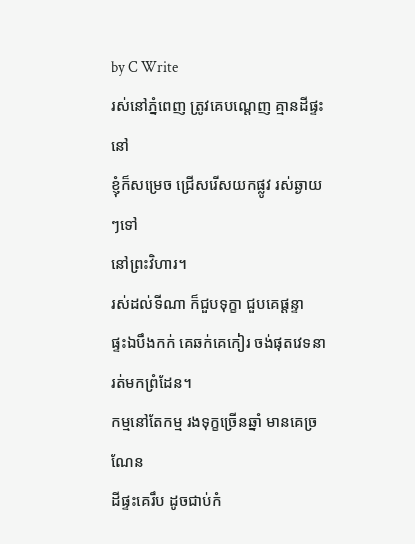by C Write
រស់នៅភ្នំពេញ ត្រូវគេបណ្ដេញ គ្មានដីផ្ទះនៅ
ខ្ញុំក៏សម្រេច ជ្រើសរើសយកផ្លូវ រស់ឆ្ងាយៗទៅ
នៅព្រះវិហារ។
រស់ដល់ទីណា ក៏ជួបទុក្ខា ជួបគេផ្ដន្ទា
ផ្ទះឯបឹងកក់ គេឆក់គេកៀរ ចង់ផុតវេទនា
រត់មកព្រំដែន។
កម្មនៅតែកម្ម រងទុក្ខច្រើនឆ្នាំ មានគេច្រណែន
ដីផ្ទះគេរឹប ដូចជាប់កំ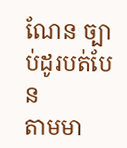ណែន ច្បាប់ដូរបត់បែន
តាមមា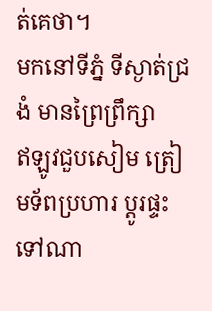ត់គេថា។
មកនៅទីភ្នំ ទីស្ងាត់ជ្រងំ មានព្រៃព្រឹក្សា
ឥឡូវជួបសៀម ត្រៀមទ័ពប្រហារ ប្ដូរផ្ទះទៅណា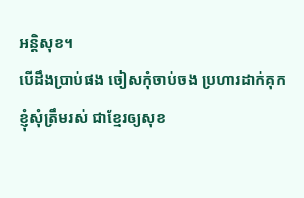អន្ដិសុខ។
បើដឹងប្រាប់ផង ចៀសកុំចាប់ចង ប្រហារដាក់គុក
ខ្ញុំសុំត្រឹមរស់ ជាខ្មែរឲ្យសុខ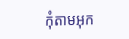កុំតាមអុក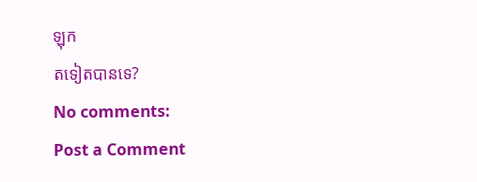ឡុក
តទៀតបានទេ?
No comments:
Post a Comment